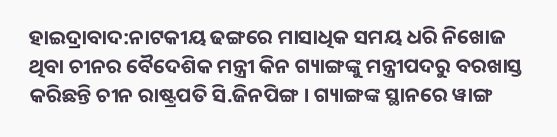ହାଇଦ୍ରାବାଦ:ନାଟକୀୟ ଢଙ୍ଗରେ ମାସାଧିକ ସମୟ ଧରି ନିଖୋଜ ଥିବା ଚୀନର ବୈଦେଶିକ ମନ୍ତ୍ରୀ କିନ ଗ୍ୟାଙ୍ଗଙ୍କୁ ମନ୍ତ୍ରୀପଦରୁ ବରଖାସ୍ତ କରିଛନ୍ତି ଚୀନ ରାଷ୍ଟ୍ରପତି ସି.ଜିନପିଙ୍ଗ । ଗ୍ୟାଙ୍ଗଙ୍କ ସ୍ଥାନରେ ୱାଙ୍ଗ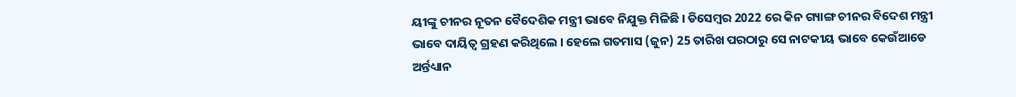ୟୀଙ୍କୁ ଚୀନର ନୂତନ ବୈଦେଶିକ ମନ୍ତ୍ରୀ ଭାବେ ନିଯୁକ୍ତ ମିଳିଛି । ଡିସେମ୍ବର 2022 ରେ କିନ ଗ୍ୟାଙ୍ଗ ଚୀନର ବିଦେଶ ମନ୍ତ୍ରୀ ଭାବେ ଦାୟିତ୍ବ ଗ୍ରହଣ କରିଥିଲେ । ହେଲେ ଗତମାସ (ଜୁନ) 25 ତାରିଖ ପରଠାରୁ ସେ ନାଟକୀୟ ଭାବେ କେଉଁଆଡେ ଅର୍ନ୍ତଧ୍ୟାନ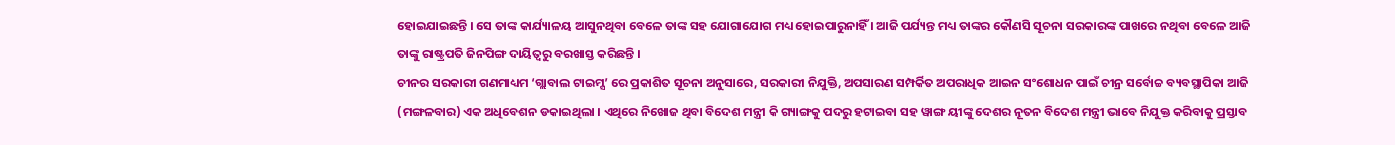ହୋଇଯାଇଛନ୍ତି । ସେ ତାଙ୍କ କାର୍ଯ୍ୟାଳୟ ଆସୁନଥିବା ବେଳେ ତାଙ୍କ ସହ ଯୋଗାଯୋଗ ମଧ୍ୟ ହୋଇପାରୁନାହିଁ । ଆଜି ପର୍ଯ୍ୟନ୍ତ ମଧ୍ୟ ତାଙ୍କର କୌଣସି ସୂଚନା ସରକାରଙ୍କ ପାଖରେ ନଥିବା ବେଳେ ଆଜି ତାଙ୍କୁ ରାଷ୍ଟ୍ରପତି ଜିନପିଙ୍ଗ ଦାୟିତ୍ବରୁ ବରଖାସ୍ତ କରିଛନ୍ତି ।
ଚୀନର ସରକାରୀ ଗଣମାଧ୍ୟମ ‘ଗ୍ଲାବାଲ ଟାଇମ୍ସ’ ରେ ପ୍ରକାଶିତ ସୂଚନା ଅନୁସାରେ, ସରକାରୀ ନିଯୁକ୍ତି, ଅପସାରଣ ସମ୍ପର୍କିତ ଅପରାଧିକ ଆଇନ ସଂଶୋଧନ ପାଇଁ ଚୀନ୍ର ସର୍ବୋଚ୍ଚ ବ୍ୟବସ୍ଥାପିକା ଆଜି (ମଙ୍ଗଳବାର) ଏକ ଅଧିବେଶନ ଡକାଇଥିଲା । ଏଥିରେ ନିଖୋଜ ଥିବା ବିଦେଶ ମନ୍ତ୍ରୀ କି ଗ୍ୟାଙ୍ଗକୁ ପଦରୁ ହଟାଇବା ସହ ୱାଙ୍ଗ ୟୀଙ୍କୁ ଦେଶର ନୂତନ ବିଦେଶ ମନ୍ତ୍ରୀ ଭାବେ ନିଯୁକ୍ତ କରିବାକୁ ପ୍ରସ୍ତାବ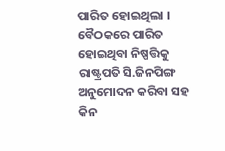ପାରିତ ହୋଇଥିଲା । ବୈଠକରେ ପାରିତ ହୋଇଥିବା ନିଷ୍ପତ୍ତିକୁ ରାଷ୍ଟ୍ରପତି ସି.ଜିନପିଙ୍ଗ ଅନୁମୋଦନ କରିବା ସହ କିନ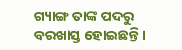ଗ୍ୟାଙ୍ଗ ତାଙ୍କ ପଦରୁ ବରଖାସ୍ତ ହୋଇଛନ୍ତି ।